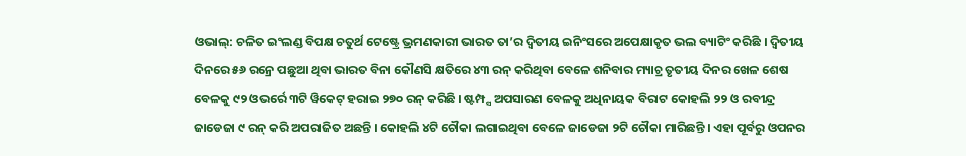ଓଭାଲ୍: ଚଳିତ ଇଂଲଣ୍ଡ ବିପକ୍ଷ ଚତୁର୍ଥ ଟେଷ୍ଟ୍ରେ ଭ୍ରମଣକାରୀ ଭାରତ ତା’ର ଦ୍ୱିତୀୟ ଇନିଂସରେ ଅପେକ୍ଷାକୃତ ଭଲ ବ୍ୟାଟିଂ କରିଛି । ଦ୍ୱିତୀୟ ଦିନରେ ୫୬ ରନ୍ରେ ପଛୁଆ ଥିବା ଭାରତ ବିନା କୌଣସି କ୍ଷତିରେ ୪୩ ରନ୍ କରିଥିବା ବେଳେ ଶନିବାର ମ୍ୟାଚ୍ର ତୃତୀୟ ଦିନର ଖେଳ ଶେଷ ବେଳକୁ ୯୨ ଓଭର୍ରେ ୩ଟି ୱିକେଟ୍ ହରାଇ ୨୭୦ ରନ୍ କରିଛି । ଷ୍ଟମ୍ପ୍ସ ଅପସାରଣ ବେଳକୁ ଅଧିନାୟକ ବିରାଟ କୋହଲି ୨୨ ଓ ରବୀନ୍ଦ୍ର ଜାଡେଜା ୯ ରନ୍ କରି ଅପରାଜିତ ଅଛନ୍ତି । କୋହଲି ୪ଟି ଚୌକା ଲଗାଇଥିବା ବେଳେ ଜାଡେଜା ୨ଟି ଚୌକା ମାରିଛନ୍ତି । ଏହା ପୂର୍ବରୁ ଓପନର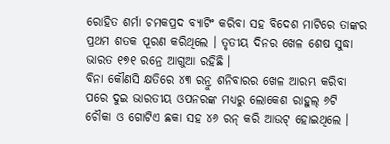ରୋହିତ ଶର୍ମା ଚମକପ୍ରଦ ବ୍ୟାଟିଂ କରିବା ସହ ବିଦେଶ ମାଟିରେ ତାଙ୍କର ପ୍ରଥମ ଶତକ ପୂରଣ କରିଥିଲେ । ତୃତୀୟ ଦିନର ଖେଳ ଶେଷ ସୁଦ୍ଧା ଭାରତ ୧୭୧ ରନ୍ରେ ଆଗୁଆ ରହିଛି ।
ବିନା କୌଣସି କ୍ଷତିରେ ୪୩ ରନ୍ରୁ ଶନିବାରର ଖେଳ ଆରମ୍ଭ କରିବା ପରେ ଦୁଇ ଭାରତୀୟ ଓପନରଙ୍କ ମଧ୍ୟରୁ ଲୋକେଶ ରାହୁଲ୍ ୬ଟି ଚୌକା ଓ ଗୋଟିଏ ଛକା ସହ ୪୬ ରନ୍ କରି ଆଉଟ୍ ହୋଇଥିଲେ ।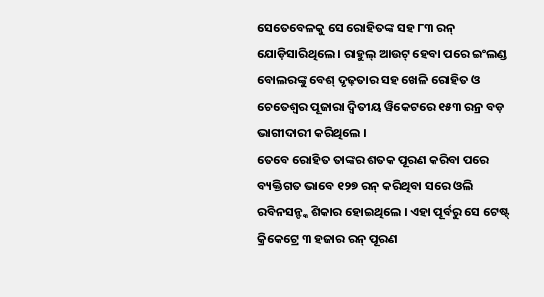ସେତେବେଳକୁ ସେ ରୋହିତଙ୍କ ସହ ୮୩ ରନ୍ ଯୋଡ଼ିସାରିଥିଲେ । ରାହୁଲ୍ ଆଉଟ୍ ହେବା ପରେ ଇଂଲଣ୍ଡ ବୋଲରଙ୍କୁ ବେଶ୍ ଦୃଢ଼ତାର ସହ ଖେଳି ରୋହିତ ଓ ଚେତେଶ୍ୱର ପୂଜାରା ଦ୍ୱିତୀୟ ୱିକେଟରେ ୧୫୩ ରନ୍ର ବଡ଼ ଭାଗୀଦାରୀ କରିଥିଲେ ।
ତେବେ ରୋହିତ ତାଙ୍କର ଶତକ ପୂରଣ କରିବା ପରେ ବ୍ୟକ୍ତିଗତ ଭାବେ ୧୨୭ ରନ୍ କରିଥିବା ସରେ ଓଲି ରବିନସନ୍ଙ୍କ ଶିକାର ହୋଇଥିଲେ । ଏହା ପୂର୍ବରୁ ସେ ଟେଷ୍ଟ୍ କ୍ରିକେଟ୍ରେ ୩ ହଜାର ରନ୍ ପୂରଣ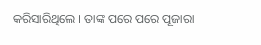କରିସାରିଥିଲେ । ତାଙ୍କ ପରେ ପରେ ପୂଜାରା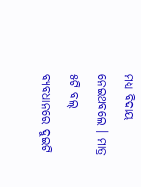ମଧ୍ୟ ବିଦାୟ ନେଇଥବଲେ । ମାତ୍ର ୫ଟି ବଲ୍ ବ୍ୟବଧାନରେ ଦୁଇଟି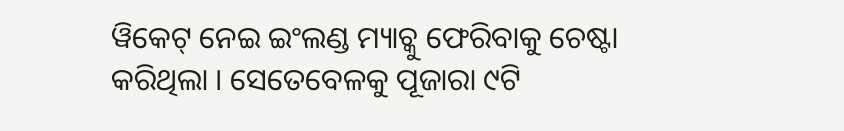ୱିକେଟ୍ ନେଇ ଇଂଲଣ୍ଡ ମ୍ୟାଚ୍କୁ ଫେରିବାକୁ ଚେଷ୍ଟା କରିଥିଲା । ସେତେବେଳକୁ ପୂଜାରା ୯ଟି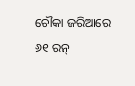ଚୌକା ଜରିଆରେ ୬୧ ରନ୍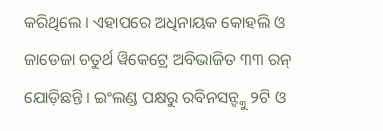କରିଥିଲେ । ଏହାପରେ ଅଧିନାୟକ କୋହଲି ଓ ଜାଡେଜା ଚତୁର୍ଥ ୱିକେଟ୍ରେ ଅବିଭାଜିତ ୩୩ ରନ୍ ଯୋଡ଼ିଛନ୍ତି । ଇଂଲଣ୍ଡ ପକ୍ଷରୁ ରବିନସନ୍ଙ୍କୁ ୨ଟି ଓ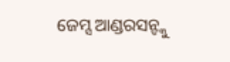ଜେମ୍ସ ଆଣ୍ଡରସନ୍ଙ୍କୁ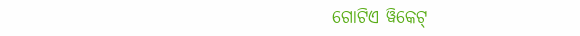ଗୋଟିଏ ୱିକେଟ୍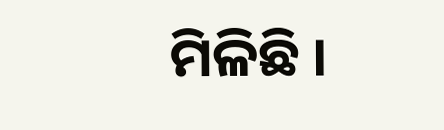ମିଳିଛି ।